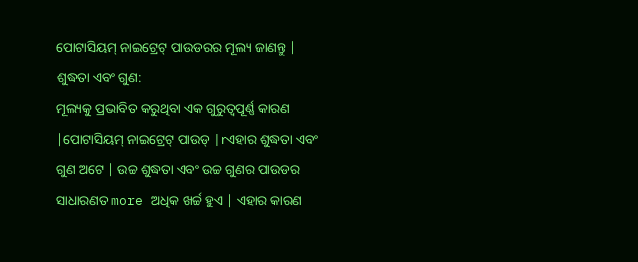ପୋଟାସିୟମ୍ ନାଇଟ୍ରେଟ୍ ପାଉଡରର ମୂଲ୍ୟ ଜାଣନ୍ତୁ |
ଶୁଦ୍ଧତା ଏବଂ ଗୁଣ:
ମୂଲ୍ୟକୁ ପ୍ରଭାବିତ କରୁଥିବା ଏକ ଗୁରୁତ୍ୱପୂର୍ଣ୍ଣ କାରଣ |ପୋଟାସିୟମ୍ ନାଇଟ୍ରେଟ୍ ପାଉଡ୍ |rଏହାର ଶୁଦ୍ଧତା ଏବଂ ଗୁଣ ଅଟେ | ଉଚ୍ଚ ଶୁଦ୍ଧତା ଏବଂ ଉଚ୍ଚ ଗୁଣର ପାଉଡର ସାଧାରଣତ more ଅଧିକ ଖର୍ଚ୍ଚ ହୁଏ | ଏହାର କାରଣ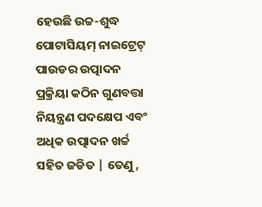ହେଉଛି ଉଚ୍ଚ-ଶୁଦ୍ଧ ପୋଟାସିୟମ୍ ନାଇଟ୍ରେଟ୍ ପାଉଡର ଉତ୍ପାଦନ ପ୍ରକ୍ରିୟା କଠିନ ଗୁଣବତ୍ତା ନିୟନ୍ତ୍ରଣ ପଦକ୍ଷେପ ଏବଂ ଅଧିକ ଉତ୍ପାଦନ ଖର୍ଚ୍ଚ ସହିତ ଜଡିତ | ତେଣୁ,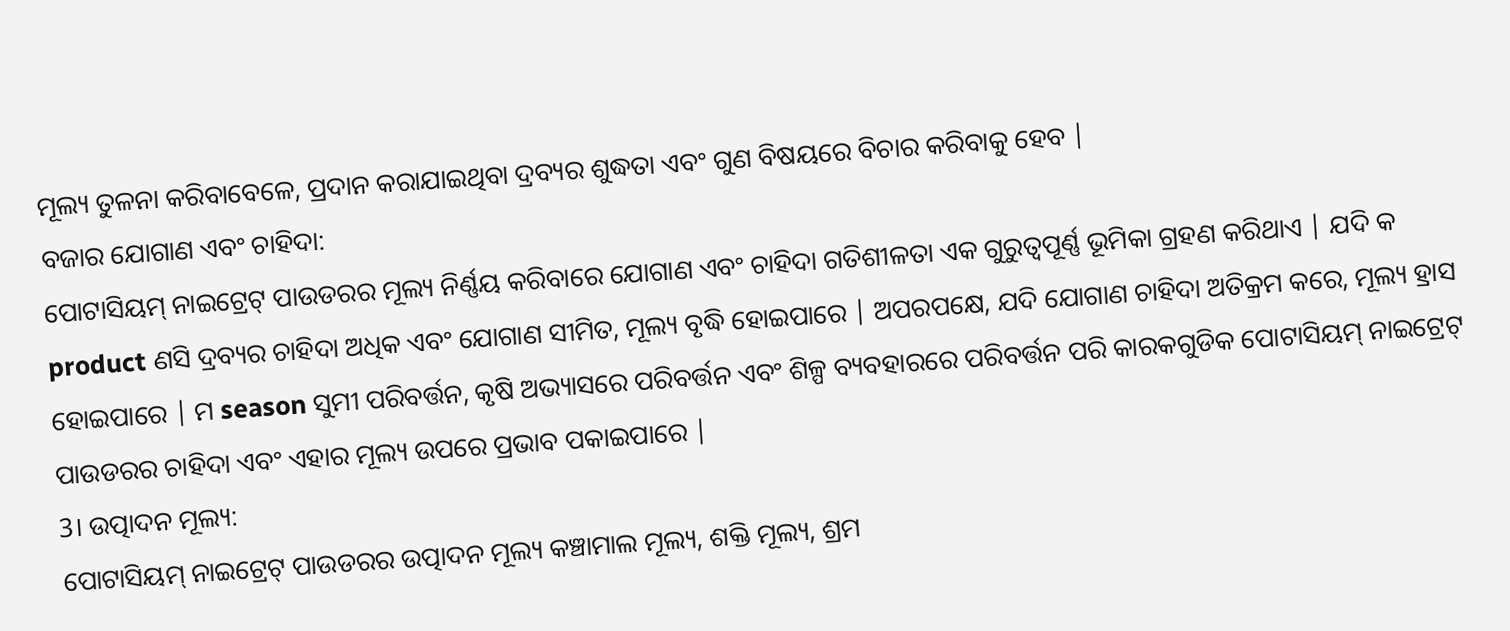ମୂଲ୍ୟ ତୁଳନା କରିବାବେଳେ, ପ୍ରଦାନ କରାଯାଇଥିବା ଦ୍ରବ୍ୟର ଶୁଦ୍ଧତା ଏବଂ ଗୁଣ ବିଷୟରେ ବିଚାର କରିବାକୁ ହେବ |
ବଜାର ଯୋଗାଣ ଏବଂ ଚାହିଦା:
ପୋଟାସିୟମ୍ ନାଇଟ୍ରେଟ୍ ପାଉଡରର ମୂଲ୍ୟ ନିର୍ଣ୍ଣୟ କରିବାରେ ଯୋଗାଣ ଏବଂ ଚାହିଦା ଗତିଶୀଳତା ଏକ ଗୁରୁତ୍ୱପୂର୍ଣ୍ଣ ଭୂମିକା ଗ୍ରହଣ କରିଥାଏ | ଯଦି କ product ଣସି ଦ୍ରବ୍ୟର ଚାହିଦା ଅଧିକ ଏବଂ ଯୋଗାଣ ସୀମିତ, ମୂଲ୍ୟ ବୃଦ୍ଧି ହୋଇପାରେ | ଅପରପକ୍ଷେ, ଯଦି ଯୋଗାଣ ଚାହିଦା ଅତିକ୍ରମ କରେ, ମୂଲ୍ୟ ହ୍ରାସ ହୋଇପାରେ | ମ season ସୁମୀ ପରିବର୍ତ୍ତନ, କୃଷି ଅଭ୍ୟାସରେ ପରିବର୍ତ୍ତନ ଏବଂ ଶିଳ୍ପ ବ୍ୟବହାରରେ ପରିବର୍ତ୍ତନ ପରି କାରକଗୁଡିକ ପୋଟାସିୟମ୍ ନାଇଟ୍ରେଟ୍ ପାଉଡରର ଚାହିଦା ଏବଂ ଏହାର ମୂଲ୍ୟ ଉପରେ ପ୍ରଭାବ ପକାଇପାରେ |
3। ଉତ୍ପାଦନ ମୂଲ୍ୟ:
ପୋଟାସିୟମ୍ ନାଇଟ୍ରେଟ୍ ପାଉଡରର ଉତ୍ପାଦନ ମୂଲ୍ୟ କଞ୍ଚାମାଲ ମୂଲ୍ୟ, ଶକ୍ତି ମୂଲ୍ୟ, ଶ୍ରମ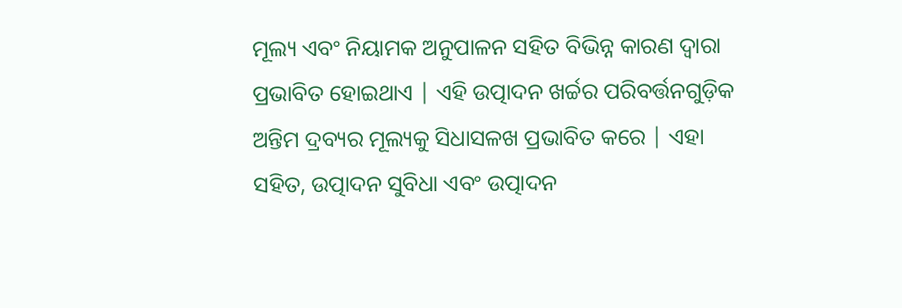ମୂଲ୍ୟ ଏବଂ ନିୟାମକ ଅନୁପାଳନ ସହିତ ବିଭିନ୍ନ କାରଣ ଦ୍ୱାରା ପ୍ରଭାବିତ ହୋଇଥାଏ | ଏହି ଉତ୍ପାଦନ ଖର୍ଚ୍ଚର ପରିବର୍ତ୍ତନଗୁଡ଼ିକ ଅନ୍ତିମ ଦ୍ରବ୍ୟର ମୂଲ୍ୟକୁ ସିଧାସଳଖ ପ୍ରଭାବିତ କରେ | ଏହା ସହିତ, ଉତ୍ପାଦନ ସୁବିଧା ଏବଂ ଉତ୍ପାଦନ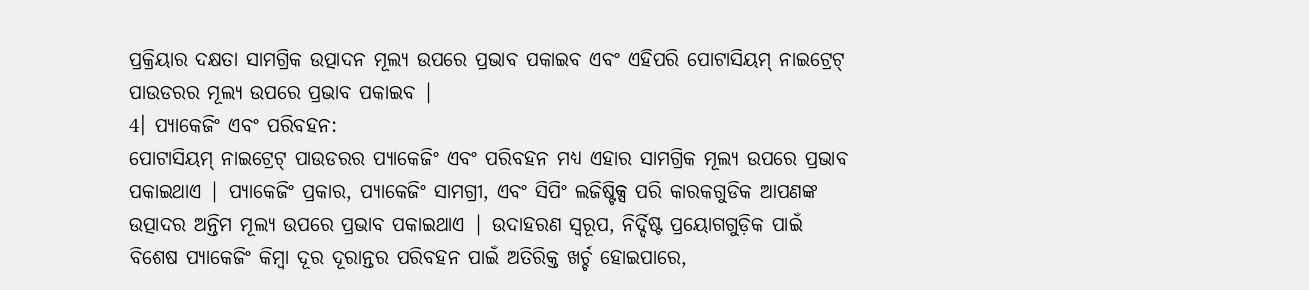ପ୍ରକ୍ରିୟାର ଦକ୍ଷତା ସାମଗ୍ରିକ ଉତ୍ପାଦନ ମୂଲ୍ୟ ଉପରେ ପ୍ରଭାବ ପକାଇବ ଏବଂ ଏହିପରି ପୋଟାସିୟମ୍ ନାଇଟ୍ରେଟ୍ ପାଉଡରର ମୂଲ୍ୟ ଉପରେ ପ୍ରଭାବ ପକାଇବ |
4। ପ୍ୟାକେଜିଂ ଏବଂ ପରିବହନ:
ପୋଟାସିୟମ୍ ନାଇଟ୍ରେଟ୍ ପାଉଡରର ପ୍ୟାକେଜିଂ ଏବଂ ପରିବହନ ମଧ୍ୟ ଏହାର ସାମଗ୍ରିକ ମୂଲ୍ୟ ଉପରେ ପ୍ରଭାବ ପକାଇଥାଏ | ପ୍ୟାକେଜିଂ ପ୍ରକାର, ପ୍ୟାକେଜିଂ ସାମଗ୍ରୀ, ଏବଂ ସିପିଂ ଲଜିଷ୍ଟିକ୍ସ ପରି କାରକଗୁଡିକ ଆପଣଙ୍କ ଉତ୍ପାଦର ଅନ୍ତିମ ମୂଲ୍ୟ ଉପରେ ପ୍ରଭାବ ପକାଇଥାଏ | ଉଦାହରଣ ସ୍ୱରୂପ, ନିର୍ଦ୍ଦିଷ୍ଟ ପ୍ରୟୋଗଗୁଡ଼ିକ ପାଇଁ ବିଶେଷ ପ୍ୟାକେଜିଂ କିମ୍ବା ଦୂର ଦୂରାନ୍ତର ପରିବହନ ପାଇଁ ଅତିରିକ୍ତ ଖର୍ଚ୍ଚ ହୋଇପାରେ,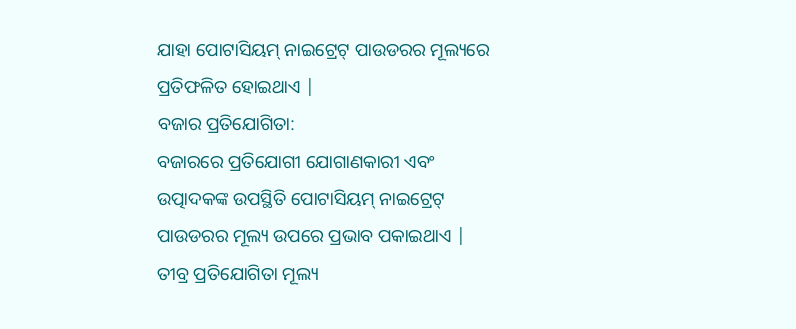ଯାହା ପୋଟାସିୟମ୍ ନାଇଟ୍ରେଟ୍ ପାଉଡରର ମୂଲ୍ୟରେ ପ୍ରତିଫଳିତ ହୋଇଥାଏ |
ବଜାର ପ୍ରତିଯୋଗିତା:
ବଜାରରେ ପ୍ରତିଯୋଗୀ ଯୋଗାଣକାରୀ ଏବଂ ଉତ୍ପାଦକଙ୍କ ଉପସ୍ଥିତି ପୋଟାସିୟମ୍ ନାଇଟ୍ରେଟ୍ ପାଉଡରର ମୂଲ୍ୟ ଉପରେ ପ୍ରଭାବ ପକାଇଥାଏ | ତୀବ୍ର ପ୍ରତିଯୋଗିତା ମୂଲ୍ୟ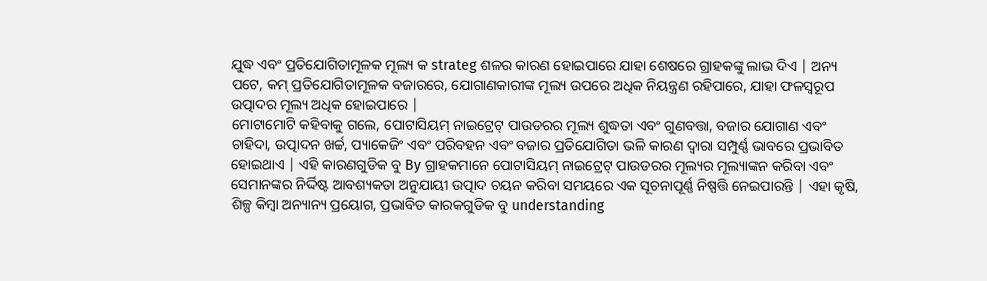ଯୁଦ୍ଧ ଏବଂ ପ୍ରତିଯୋଗିତାମୂଳକ ମୂଲ୍ୟ କ strateg ଶଳର କାରଣ ହୋଇପାରେ ଯାହା ଶେଷରେ ଗ୍ରାହକଙ୍କୁ ଲାଭ ଦିଏ | ଅନ୍ୟ ପଟେ, କମ୍ ପ୍ରତିଯୋଗିତାମୂଳକ ବଜାରରେ, ଯୋଗାଣକାରୀଙ୍କ ମୂଲ୍ୟ ଉପରେ ଅଧିକ ନିୟନ୍ତ୍ରଣ ରହିପାରେ, ଯାହା ଫଳସ୍ୱରୂପ ଉତ୍ପାଦର ମୂଲ୍ୟ ଅଧିକ ହୋଇପାରେ |
ମୋଟାମୋଟି କହିବାକୁ ଗଲେ, ପୋଟାସିୟମ୍ ନାଇଟ୍ରେଟ୍ ପାଉଡରର ମୂଲ୍ୟ ଶୁଦ୍ଧତା ଏବଂ ଗୁଣବତ୍ତା, ବଜାର ଯୋଗାଣ ଏବଂ ଚାହିଦା, ଉତ୍ପାଦନ ଖର୍ଚ୍ଚ, ପ୍ୟାକେଜିଂ ଏବଂ ପରିବହନ ଏବଂ ବଜାର ପ୍ରତିଯୋଗିତା ଭଳି କାରଣ ଦ୍ୱାରା ସମ୍ପୁର୍ଣ୍ଣ ଭାବରେ ପ୍ରଭାବିତ ହୋଇଥାଏ | ଏହି କାରଣଗୁଡିକ ବୁ By ଗ୍ରାହକମାନେ ପୋଟାସିୟମ୍ ନାଇଟ୍ରେଟ୍ ପାଉଡରର ମୂଲ୍ୟର ମୂଲ୍ୟାଙ୍କନ କରିବା ଏବଂ ସେମାନଙ୍କର ନିର୍ଦ୍ଦିଷ୍ଟ ଆବଶ୍ୟକତା ଅନୁଯାୟୀ ଉତ୍ପାଦ ଚୟନ କରିବା ସମୟରେ ଏକ ସୂଚନାପୂର୍ଣ୍ଣ ନିଷ୍ପତ୍ତି ନେଇପାରନ୍ତି | ଏହା କୃଷି, ଶିଳ୍ପ କିମ୍ବା ଅନ୍ୟାନ୍ୟ ପ୍ରୟୋଗ, ପ୍ରଭାବିତ କାରକଗୁଡିକ ବୁ understanding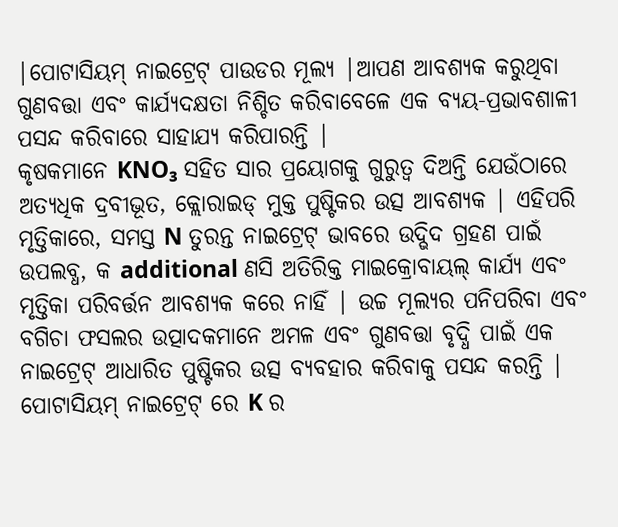|ପୋଟାସିୟମ୍ ନାଇଟ୍ରେଟ୍ ପାଉଡର ମୂଲ୍ୟ |ଆପଣ ଆବଶ୍ୟକ କରୁଥିବା ଗୁଣବତ୍ତା ଏବଂ କାର୍ଯ୍ୟଦକ୍ଷତା ନିଶ୍ଚିତ କରିବାବେଳେ ଏକ ବ୍ୟୟ-ପ୍ରଭାବଶାଳୀ ପସନ୍ଦ କରିବାରେ ସାହାଯ୍ୟ କରିପାରନ୍ତି |
କୃଷକମାନେ KNO₃ ସହିତ ସାର ପ୍ରୟୋଗକୁ ଗୁରୁତ୍ୱ ଦିଅନ୍ତି ଯେଉଁଠାରେ ଅତ୍ୟଧିକ ଦ୍ରବୀଭୂତ, କ୍ଲୋରାଇଡ୍ ମୁକ୍ତ ପୁଷ୍ଟିକର ଉତ୍ସ ଆବଶ୍ୟକ | ଏହିପରି ମୃତ୍ତିକାରେ, ସମସ୍ତ N ତୁରନ୍ତ ନାଇଟ୍ରେଟ୍ ଭାବରେ ଉଦ୍ଭିଦ ଗ୍ରହଣ ପାଇଁ ଉପଲବ୍ଧ, କ additional ଣସି ଅତିରିକ୍ତ ମାଇକ୍ରୋବାୟଲ୍ କାର୍ଯ୍ୟ ଏବଂ ମୃତ୍ତିକା ପରିବର୍ତ୍ତନ ଆବଶ୍ୟକ କରେ ନାହିଁ | ଉଚ୍ଚ ମୂଲ୍ୟର ପନିପରିବା ଏବଂ ବଗିଚା ଫସଲର ଉତ୍ପାଦକମାନେ ଅମଳ ଏବଂ ଗୁଣବତ୍ତା ବୃଦ୍ଧି ପାଇଁ ଏକ ନାଇଟ୍ରେଟ୍ ଆଧାରିତ ପୁଷ୍ଟିକର ଉତ୍ସ ବ୍ୟବହାର କରିବାକୁ ପସନ୍ଦ କରନ୍ତି | ପୋଟାସିୟମ୍ ନାଇଟ୍ରେଟ୍ ରେ K ର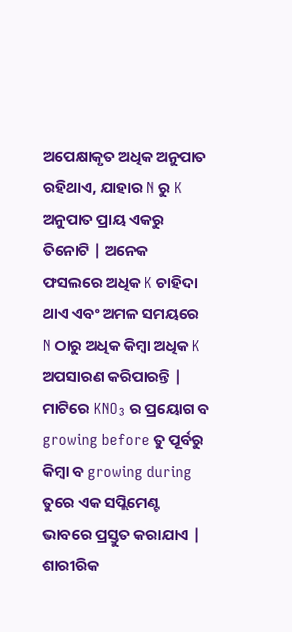ଅପେକ୍ଷାକୃତ ଅଧିକ ଅନୁପାତ ରହିଥାଏ, ଯାହାର N ରୁ K ଅନୁପାତ ପ୍ରାୟ ଏକରୁ ତିନୋଟି | ଅନେକ ଫସଲରେ ଅଧିକ K ଚାହିଦା ଥାଏ ଏବଂ ଅମଳ ସମୟରେ N ଠାରୁ ଅଧିକ କିମ୍ବା ଅଧିକ K ଅପସାରଣ କରିପାରନ୍ତି |
ମାଟିରେ KNO₃ ର ପ୍ରୟୋଗ ବ growing before ତୁ ପୂର୍ବରୁ କିମ୍ବା ବ growing during ତୁରେ ଏକ ସପ୍ଲିମେଣ୍ଟ ଭାବରେ ପ୍ରସ୍ତୁତ କରାଯାଏ | ଶାରୀରିକ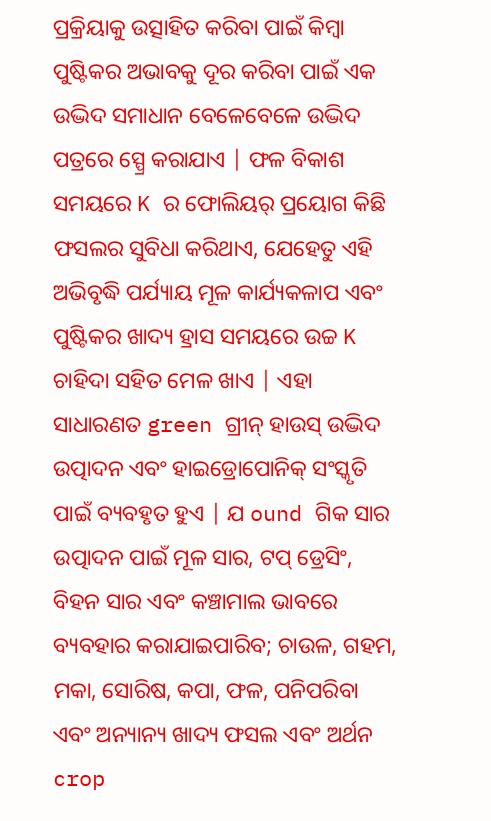ପ୍ରକ୍ରିୟାକୁ ଉତ୍ସାହିତ କରିବା ପାଇଁ କିମ୍ବା ପୁଷ୍ଟିକର ଅଭାବକୁ ଦୂର କରିବା ପାଇଁ ଏକ ଉଦ୍ଭିଦ ସମାଧାନ ବେଳେବେଳେ ଉଦ୍ଭିଦ ପତ୍ରରେ ସ୍ପ୍ରେ କରାଯାଏ | ଫଳ ବିକାଶ ସମୟରେ K ର ଫୋଲିୟର୍ ପ୍ରୟୋଗ କିଛି ଫସଲର ସୁବିଧା କରିଥାଏ, ଯେହେତୁ ଏହି ଅଭିବୃଦ୍ଧି ପର୍ଯ୍ୟାୟ ମୂଳ କାର୍ଯ୍ୟକଳାପ ଏବଂ ପୁଷ୍ଟିକର ଖାଦ୍ୟ ହ୍ରାସ ସମୟରେ ଉଚ୍ଚ K ଚାହିଦା ସହିତ ମେଳ ଖାଏ | ଏହା ସାଧାରଣତ green ଗ୍ରୀନ୍ ହାଉସ୍ ଉଦ୍ଭିଦ ଉତ୍ପାଦନ ଏବଂ ହାଇଡ୍ରୋପୋନିକ୍ ସଂସ୍କୃତି ପାଇଁ ବ୍ୟବହୃତ ହୁଏ | ଯ ound ଗିକ ସାର ଉତ୍ପାଦନ ପାଇଁ ମୂଳ ସାର, ଟପ୍ ଡ୍ରେସିଂ, ବିହନ ସାର ଏବଂ କଞ୍ଚାମାଲ ଭାବରେ ବ୍ୟବହାର କରାଯାଇପାରିବ; ଚାଉଳ, ଗହମ, ମକା, ସୋରିଷ, କପା, ଫଳ, ପନିପରିବା ଏବଂ ଅନ୍ୟାନ୍ୟ ଖାଦ୍ୟ ଫସଲ ଏବଂ ଅର୍ଥନ crop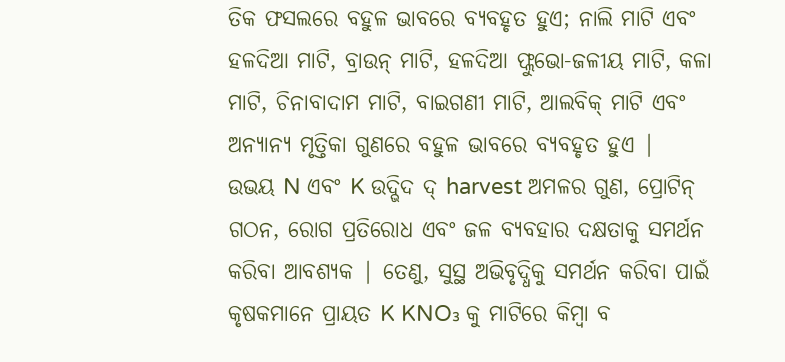ତିକ ଫସଲରେ ବହୁଳ ଭାବରେ ବ୍ୟବହୃତ ହୁଏ; ନାଲି ମାଟି ଏବଂ ହଳଦିଆ ମାଟି, ବ୍ରାଉନ୍ ମାଟି, ହଳଦିଆ ଫ୍ଲୁଭୋ-ଜଳୀୟ ମାଟି, କଳା ମାଟି, ଚିନାବାଦାମ ମାଟି, ବାଇଗଣୀ ମାଟି, ଆଲବିକ୍ ମାଟି ଏବଂ ଅନ୍ୟାନ୍ୟ ମୃତ୍ତିକା ଗୁଣରେ ବହୁଳ ଭାବରେ ବ୍ୟବହୃତ ହୁଏ |
ଉଭୟ N ଏବଂ K ଉଦ୍ଭିଦ ଦ୍ harvest ଅମଳର ଗୁଣ, ପ୍ରୋଟିନ୍ ଗଠନ, ରୋଗ ପ୍ରତିରୋଧ ଏବଂ ଜଳ ବ୍ୟବହାର ଦକ୍ଷତାକୁ ସମର୍ଥନ କରିବା ଆବଶ୍ୟକ | ତେଣୁ, ସୁସ୍ଥ ଅଭିବୃଦ୍ଧିକୁ ସମର୍ଥନ କରିବା ପାଇଁ କୃଷକମାନେ ପ୍ରାୟତ K KNO₃ କୁ ମାଟିରେ କିମ୍ବା ବ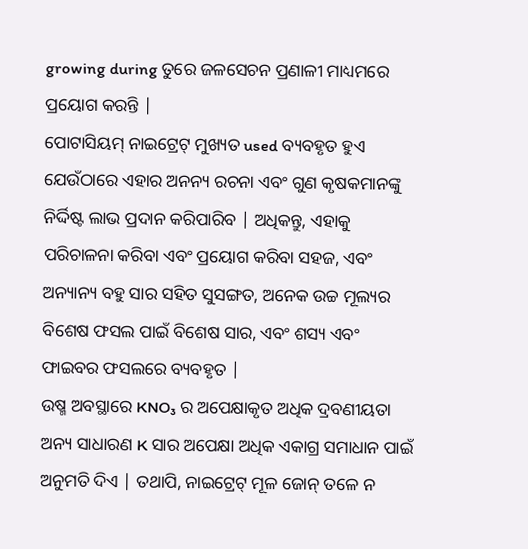growing during ତୁରେ ଜଳସେଚନ ପ୍ରଣାଳୀ ମାଧ୍ୟମରେ ପ୍ରୟୋଗ କରନ୍ତି |
ପୋଟାସିୟମ୍ ନାଇଟ୍ରେଟ୍ ମୁଖ୍ୟତ used ବ୍ୟବହୃତ ହୁଏ ଯେଉଁଠାରେ ଏହାର ଅନନ୍ୟ ରଚନା ଏବଂ ଗୁଣ କୃଷକମାନଙ୍କୁ ନିର୍ଦ୍ଦିଷ୍ଟ ଲାଭ ପ୍ରଦାନ କରିପାରିବ | ଅଧିକନ୍ତୁ, ଏହାକୁ ପରିଚାଳନା କରିବା ଏବଂ ପ୍ରୟୋଗ କରିବା ସହଜ, ଏବଂ ଅନ୍ୟାନ୍ୟ ବହୁ ସାର ସହିତ ସୁସଙ୍ଗତ, ଅନେକ ଉଚ୍ଚ ମୂଲ୍ୟର ବିଶେଷ ଫସଲ ପାଇଁ ବିଶେଷ ସାର, ଏବଂ ଶସ୍ୟ ଏବଂ ଫାଇବର ଫସଲରେ ବ୍ୟବହୃତ |
ଉଷ୍ମ ଅବସ୍ଥାରେ KNO₃ ର ଅପେକ୍ଷାକୃତ ଅଧିକ ଦ୍ରବଣୀୟତା ଅନ୍ୟ ସାଧାରଣ K ସାର ଅପେକ୍ଷା ଅଧିକ ଏକାଗ୍ର ସମାଧାନ ପାଇଁ ଅନୁମତି ଦିଏ | ତଥାପି, ନାଇଟ୍ରେଟ୍ ମୂଳ ଜୋନ୍ ତଳେ ନ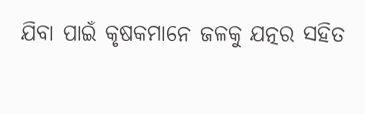ଯିବା ପାଇଁ କୃଷକମାନେ ଜଳକୁ ଯତ୍ନର ସହିତ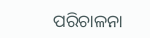ପରିଚାଳନା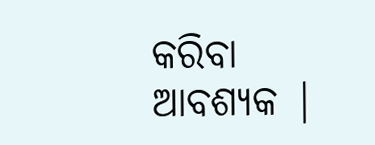କରିବା ଆବଶ୍ୟକ |